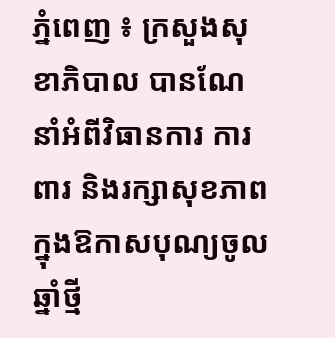ភ្នំពេញ ៖ ក្រសួងសុខាភិបាល បានណែនាំអំពីវិធានការ ការពារ និងរក្សាសុខភាព ក្នុងឱកាសបុណ្យចូលឆ្នាំថ្មី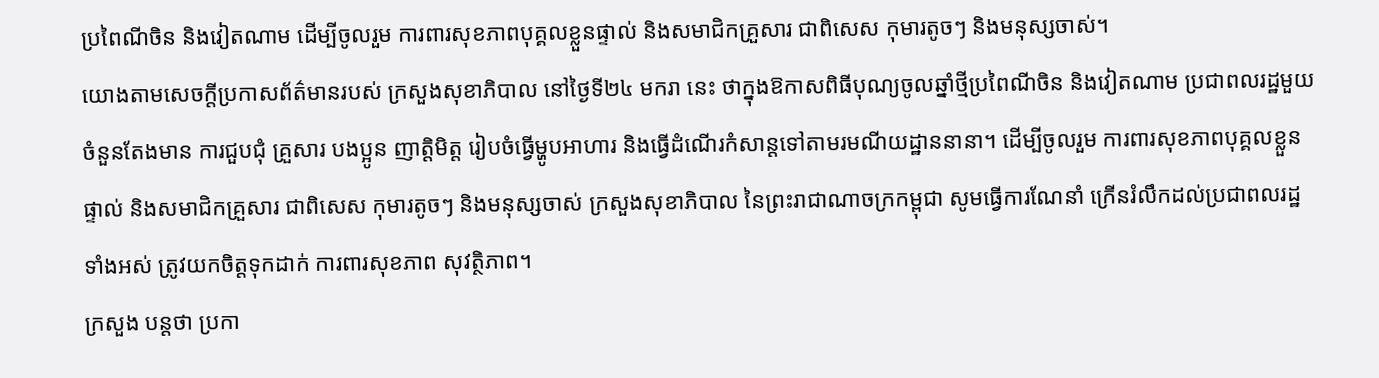ប្រពៃណីចិន និងវៀតណាម ដើម្បីចូលរួម ការពារសុខភាពបុគ្គលខ្លួនផ្ទាល់ និងសមាជិកគ្រួសារ ជាពិសេស កុមារតូចៗ និងមនុស្សចាស់។
យោងតាមសេចក្ដីប្រកាសព័ត៌មានរបស់ ក្រសួងសុខាភិបាល នៅថ្ងៃទី២៤ មករា នេះ ថាក្នុងឱកាសពិធីបុណ្យចូលឆ្នាំថ្មីប្រពៃណីចិន និងវៀតណាម ប្រជាពលរដ្ឋមួយចំនួនតែងមាន ការជួបជុំ គ្រួសារ បងប្អូន ញាត្តិមិត្ត រៀបចំធ្វើម្ហូបអាហារ និងធ្វើដំណើរកំសាន្តទៅតាមរមណីយដ្ឋាននានា។ ដើម្បីចូលរួម ការពារសុខភាពបុគ្គលខ្លួនផ្ទាល់ និងសមាជិកគ្រួសារ ជាពិសេស កុមារតូចៗ និងមនុស្សចាស់ ក្រសួងសុខាភិបាល នៃព្រះរាជាណាចក្រកម្ពុជា សូមធ្វើការណែនាំ ក្រើនរំលឹកដល់ប្រជាពលរដ្ឋទាំងអស់ ត្រូវយកចិត្តទុកដាក់ ការពារសុខភាព សុវត្ថិភាព។
ក្រសួង បន្ដថា ប្រកា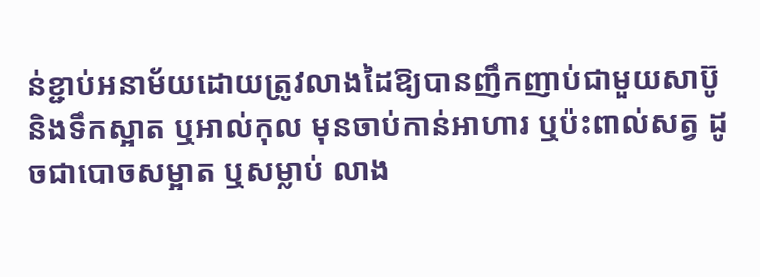ន់ខ្ជាប់អនាម័យដោយត្រូវលាងដៃឱ្យបានញឹកញាប់ជាមួយសាប៊ូ និងទឹកស្អាត ឬអាល់កុល មុនចាប់កាន់អាហារ ឬប៉ះពាល់សត្វ ដូចជាបោចសម្អាត ឬសម្លាប់ លាង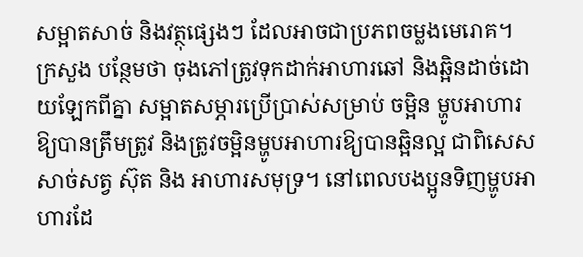សម្អាតសាច់ និងវត្ថុផ្សេងៗ ដែលអាចជាប្រភពចម្លងមេរោគ។
ក្រសួង បន្ថែមថា ចុងភៅត្រូវទុកដាក់អាហារឆៅ និងឆ្អិនដាច់ដោយឡែកពីគ្នា សម្អាតសម្ភារប្រើប្រាស់សម្រាប់ ចម្អិន ម្ហូបអាហារឱ្យបានត្រឹមត្រូវ និងត្រូវចម្អិនម្ហូបអាហារឱ្យបានឆ្អិនល្អ ជាពិសេសសាច់សត្វ ស៊ុត និង អាហារសមុទ្រ។ នៅពេលបងប្អូនទិញម្ហូបអាហារដែ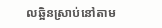លឆ្អិនស្រាប់នៅតាម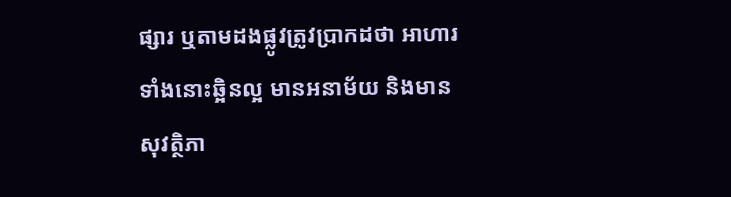ផ្សារ ឬតាមដងផ្លូវត្រូវប្រាកដថា អាហារទាំងនោះឆ្អិនល្អ មានអនាម័យ និងមានសុវត្ថិភា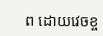ព ដោយវេចខ្ច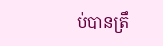ប់បានត្រឹ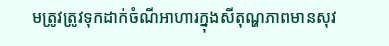មត្រូវត្រូវទុកដាក់ចំណីអាហារក្នុងសីតុណ្ហភាពមានសុវ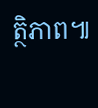ត្ថិភាព៕